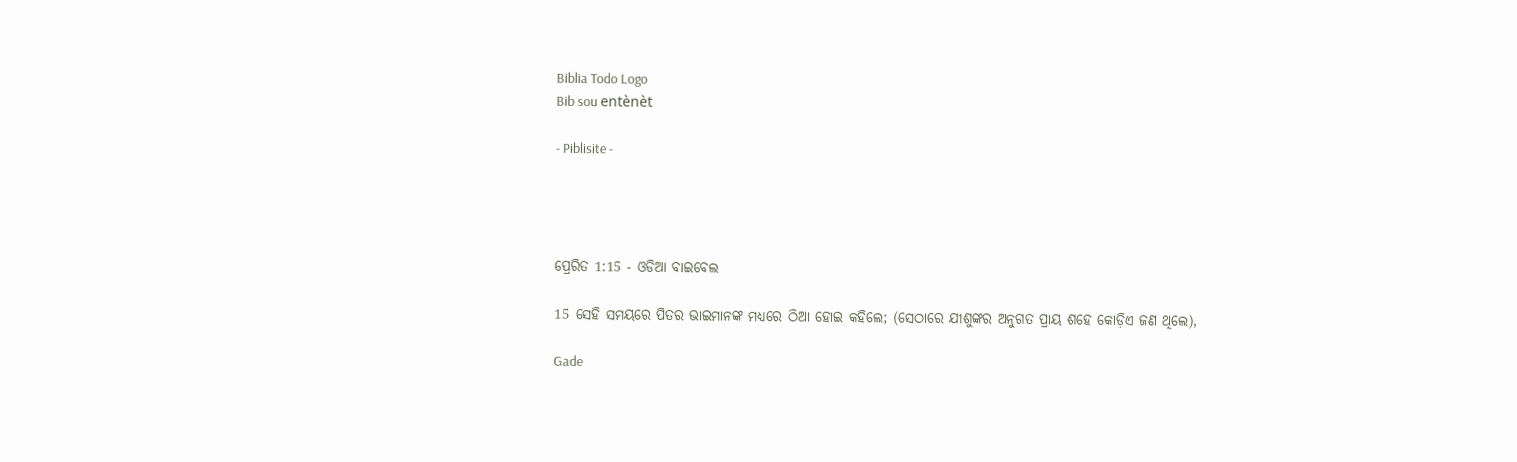Biblia Todo Logo
Bib sou entènèt

- Piblisite -




ପ୍ରେରିତ 1:15 - ଓଡିଆ ବାଇବେଲ

15 ସେହି ସମୟରେ ପିତର ଭାଇମାନଙ୍କ ମଧ୍ୟରେ ଠିଆ ହୋଇ କହିଲେ; (ସେଠାରେ ଯୀଶୁଙ୍କର ଅନୁଗତ ପ୍ରାୟ ଶହେ କୋଡ଼ିଏ ଜଣ ଥିଲେ),

Gade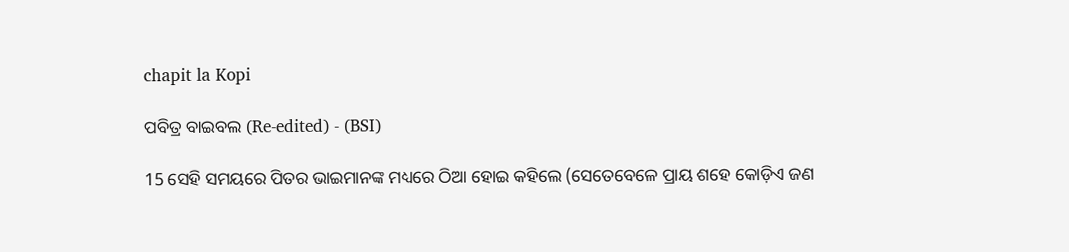chapit la Kopi

ପବିତ୍ର ବାଇବଲ (Re-edited) - (BSI)

15 ସେହି ସମୟରେ ପିତର ଭାଇମାନଙ୍କ ମଧ୍ୟରେ ଠିଆ ହୋଇ କହିଲେ (ସେତେବେଳେ ପ୍ରାୟ ଶହେ କୋଡ଼ିଏ ଜଣ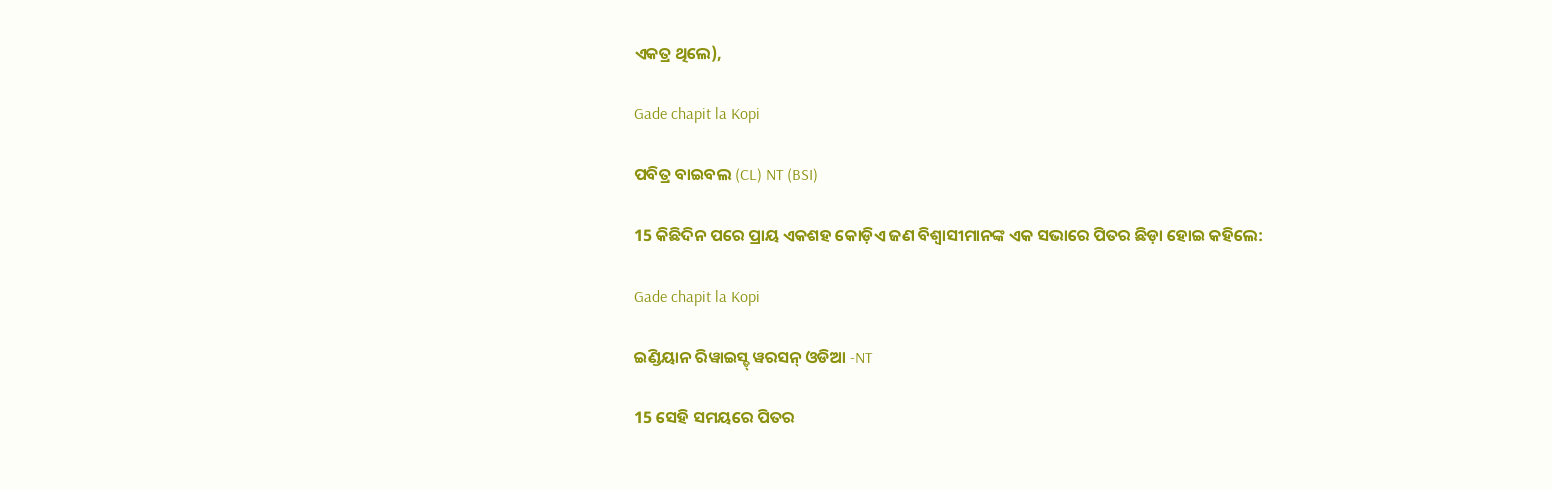ଏକତ୍ର ଥିଲେ),

Gade chapit la Kopi

ପବିତ୍ର ବାଇବଲ (CL) NT (BSI)

15 କିଛିଦିନ ପରେ ପ୍ରାୟ ଏକଶହ କୋଡ଼ିଏ ଜଣ ବିଶ୍ୱାସୀମାନଙ୍କ ଏକ ସଭାରେ ପିତର ଛିଡ଼ା ହୋଇ କହିଲେ:

Gade chapit la Kopi

ଇଣ୍ଡିୟାନ ରିୱାଇସ୍ଡ୍ ୱରସନ୍ ଓଡିଆ -NT

15 ସେହି ସମୟରେ ପିତର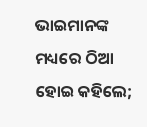ଭାଇମାନଙ୍କ ମଧ୍ୟରେ ଠିଆ ହୋଇ କହିଲେ;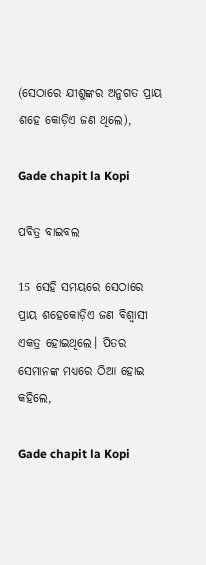(ସେଠାରେ ଯୀଶୁଙ୍କର ଅନୁଗତ ପ୍ରାୟ ଶହେ କୋଡ଼ିଏ ଜଣ ଥିଲେ),

Gade chapit la Kopi

ପବିତ୍ର ବାଇବଲ

15 ସେହି ସମୟରେ ସେଠାରେ ପ୍ରାୟ ଶହେକୋଡ଼ିଏ ଜଣ ବିଶ୍ୱାସୀ ଏକତ୍ର ହୋଇଥିଲେ। ପିତର ସେମାନଙ୍କ ମଧ୍ୟରେ ଠିଆ ହୋଇ କହିଲେ,

Gade chapit la Kopi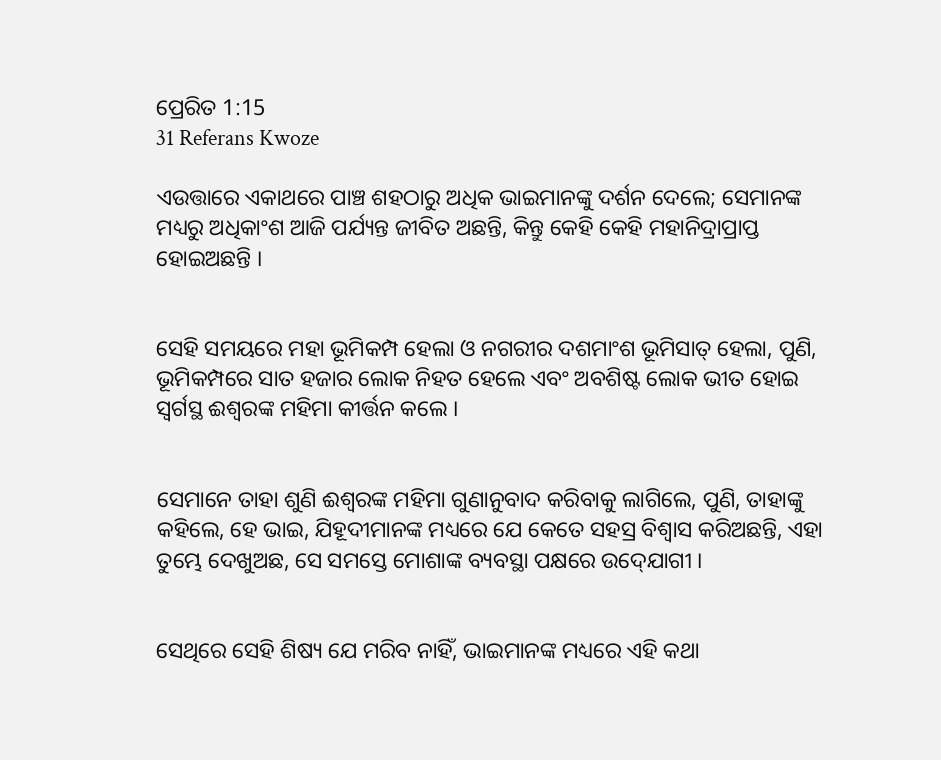ପ୍ରେରିତ 1:15
31 Referans Kwoze

ଏଉତ୍ତାରେ ଏକାଥରେ ପାଞ୍ଚ ଶହଠାରୁ ଅଧିକ ଭାଇମାନଙ୍କୁ ଦର୍ଶନ ଦେଲେ; ସେମାନଙ୍କ ମଧ୍ୟରୁ ଅଧିକାଂଶ ଆଜି ପର୍ଯ୍ୟନ୍ତ ଜୀବିତ ଅଛନ୍ତି, କିନ୍ତୁ କେହି କେହି ମହାନିଦ୍ରାପ୍ରାପ୍ତ ହୋଇଅଛନ୍ତି ।


ସେହି ସମୟରେ ମହା ଭୂମିକମ୍ପ ହେଲା ଓ ନଗରୀର ଦଶମାଂଶ ଭୂମିସାତ୍ ହେଲା, ପୁଣି, ଭୂମିକମ୍ପରେ ସାତ ହଜାର ଲୋକ ନିହତ ହେଲେ ଏବଂ ଅବଶିଷ୍ଟ ଲୋକ ଭୀତ ହୋଇ ସ୍ୱର୍ଗସ୍ଥ ଈଶ୍ୱରଙ୍କ ମହିମା କୀର୍ତ୍ତନ କଲେ ।


ସେମାନେ ତାହା ଶୁଣି ଈଶ୍ୱରଙ୍କ ମହିମା ଗୁଣାନୁବାଦ କରିବାକୁ ଲାଗିଲେ, ପୁଣି, ତାହାଙ୍କୁ କହିଲେ, ହେ ଭାଇ, ଯିହୂଦୀମାନଙ୍କ ମଧ୍ୟରେ ଯେ କେତେ ସହସ୍ର ବିଶ୍ୱାସ କରିଅଛନ୍ତି, ଏହା ତୁମ୍ଭେ ଦେଖୁଅଛ, ସେ ସମସ୍ତେ ମୋଶାଙ୍କ ବ୍ୟବସ୍ଥା ପକ୍ଷରେ ଉଦ୍‍ଯୋଗୀ ।


ସେଥିରେ ସେହି ଶିଷ୍ୟ ଯେ ମରିବ ନାହିଁ, ଭାଇମାନଙ୍କ ମଧ୍ୟରେ ଏହି କଥା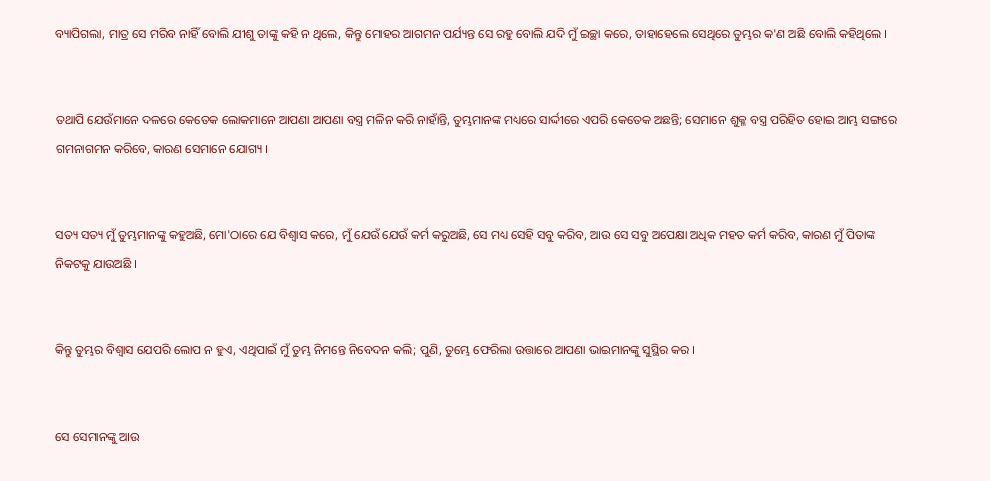ବ୍ୟାପିଗଲା, ମାତ୍ର ସେ ମରିବ ନାହିଁ ବୋଲି ଯୀଶୁ ତାଙ୍କୁ କହି ନ ଥିଲେ, କିନ୍ତୁ ମୋହର ଆଗମନ ପର୍ଯ୍ୟନ୍ତ ସେ ରହୁ ବୋଲି ଯଦି ମୁଁ ଇଚ୍ଛା କରେ, ତାହାହେଲେ ସେଥିରେ ତୁମ୍ଭର କ'ଣ ଅଛି ବୋଲି କହିଥିଲେ ।


ତଥାପି ଯେଉଁମାନେ ଦଳରେ କେତେକ ଲୋକମାନେ ଆପଣା ଆପଣା ବସ୍ତ୍ର ମଳିନ କରି ନାହାଁନ୍ତି, ତୁମ୍ଭମାନଙ୍କ ମଧ୍ୟରେ ସାର୍ଦ୍ଦୀରେ ଏପରି କେତେକ ଅଛନ୍ତି; ସେମାନେ ଶୁକ୍ଳ ବସ୍ତ୍ର ପରିହିତ ହୋଇ ଆମ୍ଭ ସଙ୍ଗରେ ଗମନାଗମନ କରିବେ, କାରଣ ସେମାନେ ଯୋଗ୍ୟ ।


ସତ୍ୟ ସତ୍ୟ ମୁଁ ତୁମ୍ଭମାନଙ୍କୁ କହୁଅଛି, ମୋ'ଠାରେ ଯେ ବିଶ୍ୱାସ କରେ, ମୁଁ ଯେଉଁ ଯେଉଁ କର୍ମ କରୁଅଛି, ସେ ମଧ୍ୟ ସେହି ସବୁ କରିବ, ଆଉ ସେ ସବୁ ଅପେକ୍ଷା ଅଧିକ ମହତ‍ କର୍ମ କରିବ, କାରଣ ମୁଁ ପିତାଙ୍କ ନିକଟକୁ ଯାଉଅଛି ।


କିନ୍ତୁ ତୁମ୍ଭର ବିଶ୍ୱାସ ଯେପରି ଲୋପ ନ ହୁଏ, ଏଥିପାଇଁ ମୁଁ ତୁମ୍ଭ ନିମନ୍ତେ ନିବେଦନ କଲି; ପୁଣି, ତୁମ୍ଭେ ଫେରିଲା ଉତ୍ତାରେ ଆପଣା ଭାଇମାନଙ୍କୁ ସୁସ୍ଥିର କର ।


ସେ ସେମାନଙ୍କୁ ଆଉ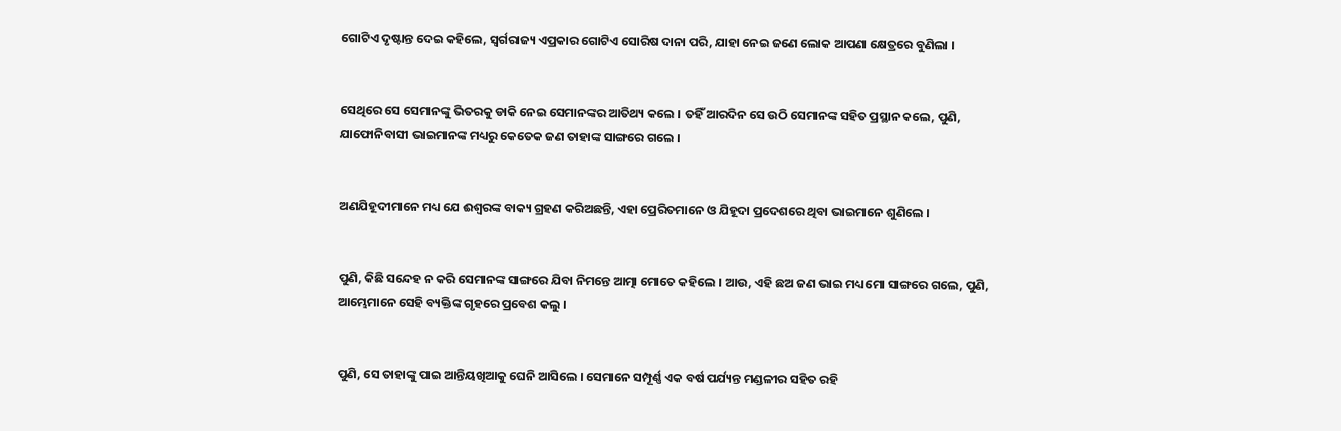ଗୋଟିଏ ଦୃଷ୍ଟାନ୍ତ ଦେଇ କହିଲେ, ସ୍ୱର୍ଗରାଜ୍ୟ ଏପ୍ରକାର ଗୋଟିଏ ସୋରିଷ ଦାନା ପରି, ଯାହା ନେଇ ଜଣେ ଲୋକ ଆପଣା କ୍ଷେତ୍ରରେ ବୁଣିଲା ।


ସେଥିରେ ସେ ସେମାନଙ୍କୁ ଭିତରକୁ ଡାକି ନେଇ ସେମାନଙ୍କର ଆତିଥ୍ୟ କଲେ । ତହିଁ ଆରଦିନ ସେ ଉଠି ସେମାନଙ୍କ ସହିତ ପ୍ରସ୍ଥାନ କଲେ, ପୁଣି, ଯାଫୋନିବାସୀ ଭାଇମାନଙ୍କ ମଧ୍ୟରୁ କେତେକ ଜଣ ତାହାଙ୍କ ସାଙ୍ଗରେ ଗଲେ ।


ଅଣଯିହୂଦୀମାନେ ମଧ୍ୟ ଯେ ଈଶ୍ୱରଙ୍କ ବାକ୍ୟ ଗ୍ରହଣ କରିଅଛନ୍ତି, ଏହା ପ୍ରେରିତମାନେ ଓ ଯିହୂଦା ପ୍ରଦେଶରେ ଥିବା ଭାଇମାନେ ଶୁଣିଲେ ।


ପୁଣି, କିଛି ସନ୍ଦେହ ନ କରି ସେମାନଙ୍କ ସାଙ୍ଗରେ ଯିବା ନିମନ୍ତେ ଆତ୍ମା ମୋତେ କହିଲେ । ଆଉ, ଏହି ଛଅ ଜଣ ଭାଇ ମଧ୍ୟ ମୋ ସାଙ୍ଗରେ ଗଲେ, ପୁଣି, ଆମ୍ଭେମାନେ ସେହି ବ୍ୟକ୍ତିଙ୍କ ଗୃହରେ ପ୍ରବେଶ କଲୁ ।


ପୁଣି, ସେ ତାହାଙ୍କୁ ପାଇ ଆନ୍ତିୟଖିଆକୁ ଘେନି ଆସିଲେ । ସେମାନେ ସମ୍ପୂର୍ଣ୍ଣ ଏକ ବର୍ଷ ପର୍ଯ୍ୟନ୍ତ ମଣ୍ଡଳୀର ସହିତ ରହି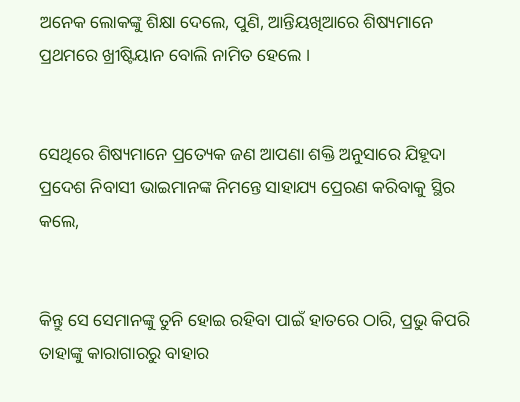ଅନେକ ଲୋକଙ୍କୁ ଶିକ୍ଷା ଦେଲେ, ପୁଣି, ଆନ୍ତିୟଖିଆରେ ଶିଷ୍ୟମାନେ ପ୍ରଥମରେ ଖ୍ରୀଷ୍ଟିୟାନ ବୋଲି ନାମିତ ହେଲେ ।


ସେଥିରେ ଶିଷ୍ୟମାନେ ପ୍ରତ୍ୟେକ ଜଣ ଆପଣା ଶକ୍ତି ଅନୁସାରେ ଯିହୂଦା ପ୍ରଦେଶ ନିବାସୀ ଭାଇମାନଙ୍କ ନିମନ୍ତେ ସାହାଯ୍ୟ ପ୍ରେରଣ କରିବାକୁ ସ୍ଥିର କଲେ,


କିନ୍ତୁ ସେ ସେମାନଙ୍କୁ ତୁନି ହୋଇ ରହିବା ପାଇଁ ହାତରେ ଠାରି, ପ୍ରଭୁ କିପରି ତାହାଙ୍କୁ କାରାଗାରରୁ ବାହାର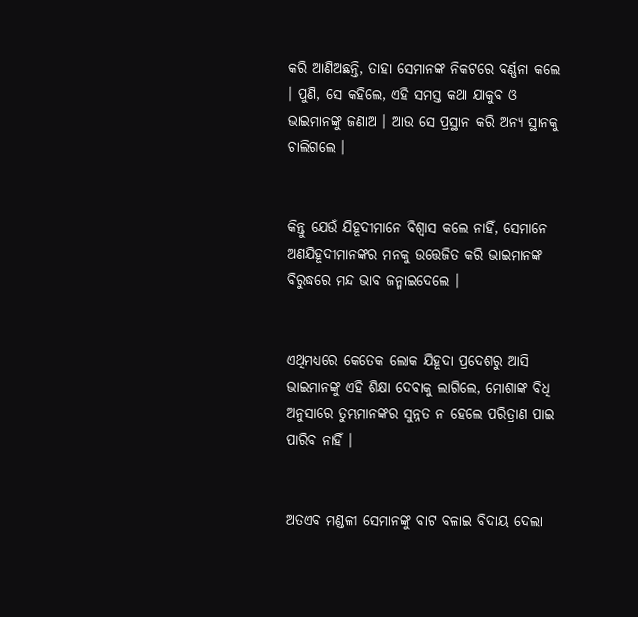କରି ଆଣିଅଛନ୍ତି, ତାହା ସେମାନଙ୍କ ନିକଟରେ ବର୍ଣ୍ଣନା କଲେ । ପୁଣି, ସେ କହିଲେ, ଏହି ସମସ୍ତ କଥା ଯାକୁବ ଓ ଭାଇମାନଙ୍କୁ ଜଣାଅ । ଆଉ ସେ ପ୍ରସ୍ଥାନ କରି ଅନ୍ୟ ସ୍ଥାନକୁ ଚାଲିଗଲେ ।


କିନ୍ତୁ ଯେଉଁ ଯିହୂଦୀମାନେ ବିଶ୍ୱାସ କଲେ ନାହିଁ, ସେମାନେ ଅଣଯିହୂଦୀମାନଙ୍କର ମନକୁ ଉତ୍ତେଜିତ କରି ଭାଇମାନଙ୍କ ବିରୁଦ୍ଧରେ ମନ୍ଦ ଭାବ ଜନ୍ମାଇଦେଲେ ।


ଏଥିମଧ୍ୟରେ କେତେକ ଲୋକ ଯିହୂଦା ପ୍ରଦେଶରୁ ଆସି ଭାଇମାନଙ୍କୁ ଏହି ଶିକ୍ଷା ଦେବାକୁ ଲାଗିଲେ, ମୋଶାଙ୍କ ବିଧି ଅନୁସାରେ ତୁମ୍ଭମାନଙ୍କର ସୁନ୍ନତ ନ ହେଲେ ପରିତ୍ରାଣ ପାଇ ପାରିବ ନାହିଁ ।


ଅତଏବ ମଣ୍ଡଳୀ ସେମାନଙ୍କୁ ବାଟ ବଳାଇ ବିଦାୟ ଦେଲା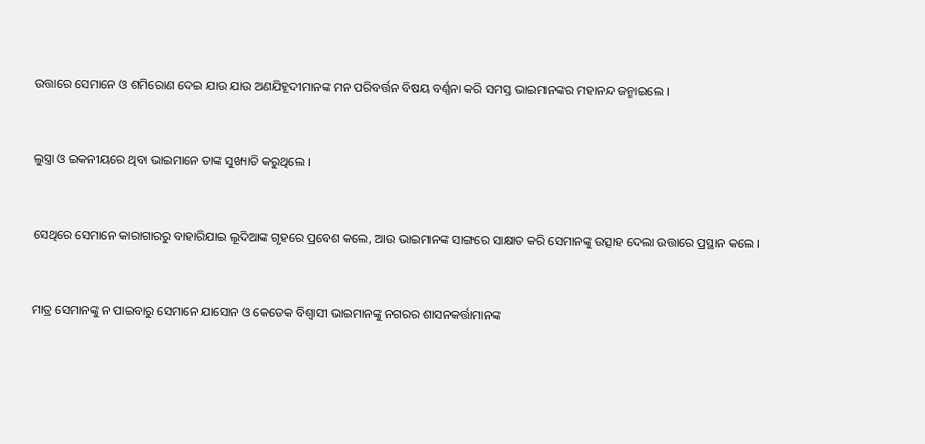ଉତ୍ତାରେ ସେମାନେ ଓ ଶମିରୋଣ ଦେଇ ଯାଉ ଯାଉ ଅଣଯିହୂଦୀମାନଙ୍କ ମନ ପରିବର୍ତ୍ତନ ବିଷୟ ବର୍ଣ୍ଣନା କରି ସମସ୍ତ ଭାଇମାନଙ୍କର ମହାନନ୍ଦ ଜନ୍ମାଇଲେ ।


ଲୁସ୍ତ୍ରା ଓ ଇକନୀୟରେ ଥିବା ଭାଇମାନେ ତାଙ୍କ ସୁଖ୍ୟାତି କରୁଥିଲେ ।


ସେଥିରେ ସେମାନେ କାରାଗାରରୁ ବାହାରିଯାଇ ଲୂଦିଆଙ୍କ ଗୃହରେ ପ୍ରବେଶ କଲେ, ଆଉ ଭାଇମାନଙ୍କ ସାଙ୍ଗରେ ସାକ୍ଷାତ କରି ସେମାନଙ୍କୁ ଉତ୍ସାହ ଦେଲା ଉତ୍ତାରେ ପ୍ରସ୍ଥାନ କଲେ ।


ମାତ୍ର ସେମାନଙ୍କୁ ନ ପାଇବାରୁ ସେମାନେ ଯାସୋନ ଓ କେତେକ ବିଶ୍ୱାସୀ ଭାଇମାନଙ୍କୁ ନଗରର ଶାସନକର୍ତ୍ତାମାନଙ୍କ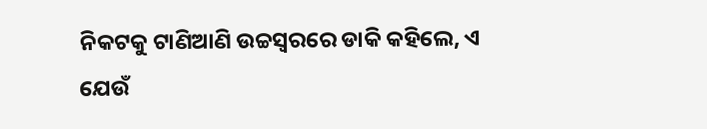ନିକଟକୁ ଟାଣିଆଣି ଉଚ୍ଚସ୍ୱରରେ ଡାକି କହିଲେ, ଏ ଯେଉଁ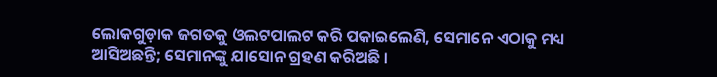ଲୋକଗୁଡ଼ାକ ଜଗତକୁ ଓଲଟପାଲଟ କରି ପକାଇଲେଣି, ସେମାନେ ଏଠାକୁ ମଧ୍ୟ ଆସିଅଛନ୍ତି; ସେମାନଙ୍କୁ ଯାସୋନ ଗ୍ରହଣ କରିଅଛି ।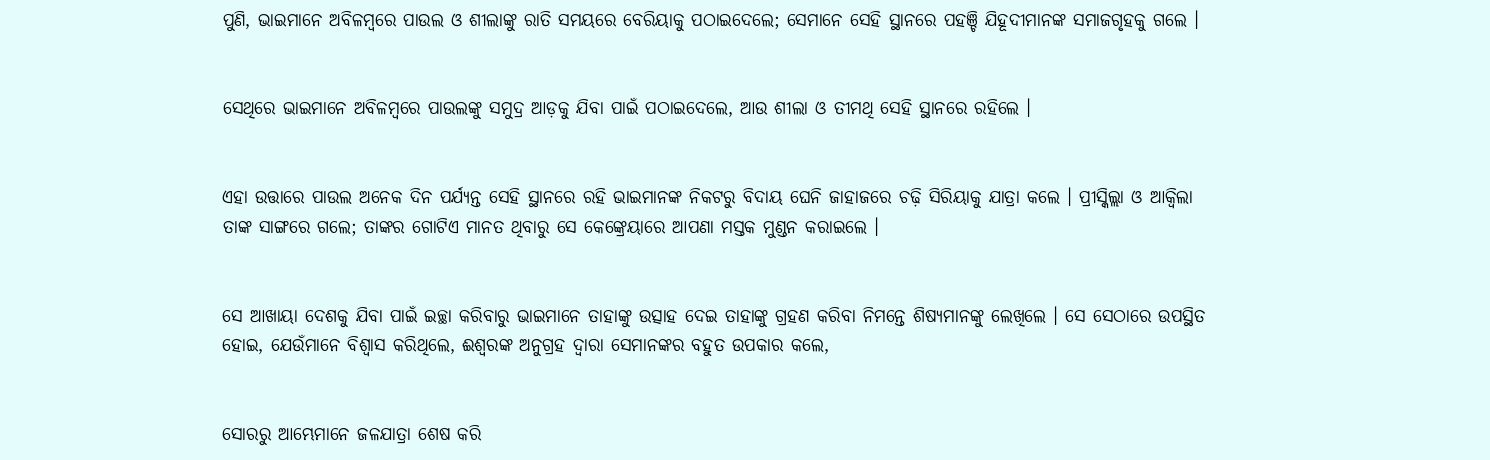ପୁଣି, ଭାଇମାନେ ଅବିଳମ୍ବରେ ପାଉଲ ଓ ଶୀଲାଙ୍କୁ ରାତି ସମୟରେ ବେରିୟାକୁ ପଠାଇଦେଲେ; ସେମାନେ ସେହି ସ୍ଥାନରେ ପହଞ୍ଚି ଯିହୂଦୀମାନଙ୍କ ସମାଜଗୃହକୁ ଗଲେ ।


ସେଥିରେ ଭାଇମାନେ ଅବିଳମ୍ବରେ ପାଉଲଙ୍କୁ ସମୁଦ୍ର ଆଡ଼କୁ ଯିବା ପାଇଁ ପଠାଇଦେଲେ, ଆଉ ଶୀଲା ଓ ତୀମଥି ସେହି ସ୍ଥାନରେ ରହିଲେ ।


ଏହା ଉତ୍ତାରେ ପାଉଲ ଅନେକ ଦିନ ପର୍ଯ୍ୟନ୍ତ ସେହି ସ୍ଥାନରେ ରହି ଭାଇମାନଙ୍କ ନିକଟରୁ ବିଦାୟ ଘେନି ଜାହାଜରେ ଚଢ଼ି ସିରିୟାକୁ ଯାତ୍ରା କଲେ । ପ୍ରୀସ୍କିଲ୍ଲା ଓ ଆକ୍ୱିଲା ତାଙ୍କ ସାଙ୍ଗରେ ଗଲେ; ତାଙ୍କର ଗୋଟିଏ ମାନତ ଥିବାରୁ ସେ କେଙ୍କ୍ରେୟାରେ ଆପଣା ମସ୍ତକ ମୁଣ୍ଡନ କରାଇଲେ ।


ସେ ଆଖାୟା ଦେଶକୁ ଯିବା ପାଇଁ ଇଚ୍ଛା କରିବାରୁ ଭାଇମାନେ ତାହାଙ୍କୁ ଉତ୍ସାହ ଦେଇ ତାହାଙ୍କୁ ଗ୍ରହଣ କରିବା ନିମନ୍ତେ ଶିଷ୍ୟମାନଙ୍କୁ ଲେଖିଲେ । ସେ ସେଠାରେ ଉପସ୍ଥିତ ହୋଇ, ଯେଉଁମାନେ ବିଶ୍ୱାସ କରିଥିଲେ, ଈଶ୍ୱରଙ୍କ ଅନୁଗ୍ରହ ଦ୍ୱାରା ସେମାନଙ୍କର ବହୁତ ଉପକାର କଲେ,


ସୋରରୁ ଆମ୍ଭେମାନେ ଜଳଯାତ୍ରା ଶେଷ କରି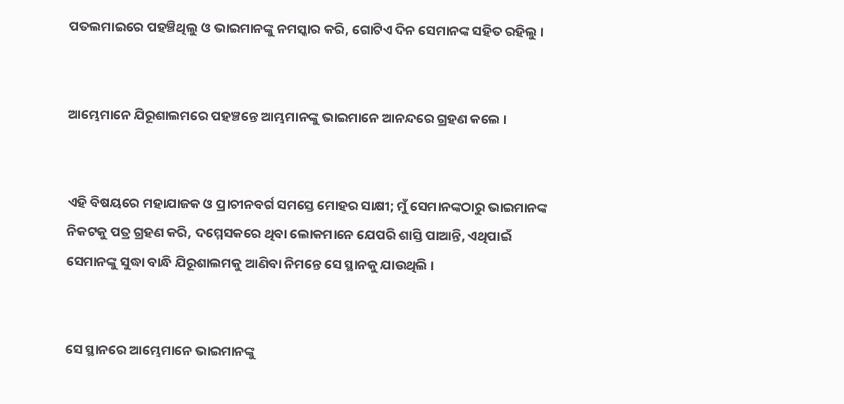ପତଲମାଇରେ ପହଞ୍ଚିଥିଲୁ ଓ ଭାଇମାନଙ୍କୁ ନମସ୍କାର କରି, ଗୋଟିଏ ଦିନ ସେମାନଙ୍କ ସହିତ ରହିଲୁ ।


ଆମ୍ଭେମାନେ ଯିରୂଶାଲମରେ ପହଞ୍ଚନ୍ତେ ଆମ୍ଭମାନଙ୍କୁ ଭାଇମାନେ ଆନନ୍ଦରେ ଗ୍ରହଣ କଲେ ।


ଏହି ବିଷୟରେ ମହାଯାଜକ ଓ ପ୍ରାଚୀନବର୍ଗ ସମସ୍ତେ ମୋହର ସାକ୍ଷୀ; ମୁଁ ସେମାନଙ୍କଠାରୁ ଭାଇମାନଙ୍କ ନିକଟକୁ ପତ୍ର ଗ୍ରହଣ କରି, ଦମ୍ମେସକରେ ଥିବା ଲୋକମାନେ ଯେପରି ଶାସ୍ତି ପାଆନ୍ତି, ଏଥିପାଇଁ ସେମାନଙ୍କୁ ସୁଦ୍ଧା ବାନ୍ଧି ଯିରୂଶାଲମକୁ ଆଣିବା ନିମନ୍ତେ ସେ ସ୍ଥାନକୁ ଯାଉଥିଲି ।


ସେ ସ୍ଥାନରେ ଆମ୍ଭେମାନେ ଭାଇମାନଙ୍କୁ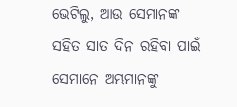ଭେଟିଲୁ, ଆଉ ସେମାନଙ୍କ ସହିତ ସାତ ଦିନ ରହିବା ପାଇଁ ସେମାନେ ଅମ୍ଭମାନଙ୍କୁ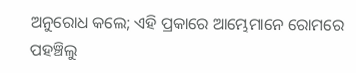ଅନୁରୋଧ କଲେ; ଏହି ପ୍ରକାରେ ଆମ୍ଭେମାନେ ରୋମରେ ପହଞ୍ଚିଲୁ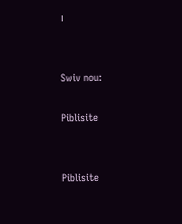।


Swiv nou:

Piblisite


Piblisite